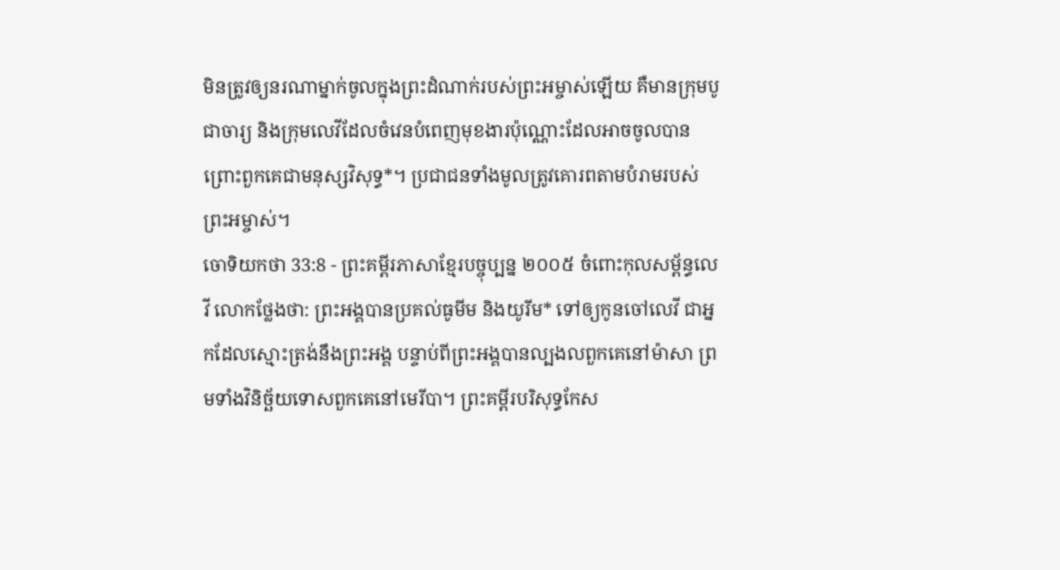មិនត្រូវឲ្យនរណាម្នាក់ចូលក្នុងព្រះដំណាក់របស់ព្រះអម្ចាស់ឡើយ គឺមានក្រុមបូជាចារ្យ និងក្រុមលេវីដែលចំវេនបំពេញមុខងារប៉ុណ្ណោះដែលអាចចូលបាន ព្រោះពួកគេជាមនុស្សវិសុទ្ធ*។ ប្រជាជនទាំងមូលត្រូវគោរពតាមបំរាមរបស់ព្រះអម្ចាស់។
ចោទិយកថា 33:8 - ព្រះគម្ពីរភាសាខ្មែរបច្ចុប្បន្ន ២០០៥ ចំពោះកុលសម្ព័ន្ធលេវី លោកថ្លែងថា: ព្រះអង្គបានប្រគល់ធូមីម និងយូរីម* ទៅឲ្យកូនចៅលេវី ជាអ្នកដែលស្មោះត្រង់នឹងព្រះអង្គ បន្ទាប់ពីព្រះអង្គបានល្បងលពួកគេនៅម៉ាសា ព្រមទាំងវិនិច្ឆ័យទោសពួកគេនៅមេរីបា។ ព្រះគម្ពីរបរិសុទ្ធកែស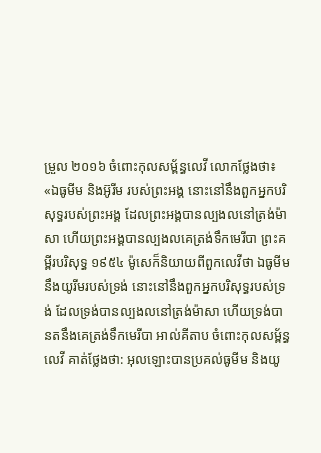ម្រួល ២០១៦ ចំពោះកុលសម្ព័ន្ធលេវី លោកថ្លែងថា៖ «ឯធូមីម និងអ៊ូរីម របស់ព្រះអង្គ នោះនៅនឹងពួកអ្នកបរិសុទ្ធរបស់ព្រះអង្គ ដែលព្រះអង្គបានល្បងលនៅត្រង់ម៉ាសា ហើយព្រះអង្គបានល្បងលគេត្រង់ទឹកមេរីបា ព្រះគម្ពីរបរិសុទ្ធ ១៩៥៤ ម៉ូសេក៏និយាយពីពួកលេវីថា ឯធូមីម នឹងយូរីមរបស់ទ្រង់ នោះនៅនឹងពួកអ្នកបរិសុទ្ធរបស់ទ្រង់ ដែលទ្រង់បានល្បងលនៅត្រង់ម៉ាសា ហើយទ្រង់បានតនឹងគេត្រង់ទឹកមេរីបា អាល់គីតាប ចំពោះកុលសម្ព័ន្ធលេវី គាត់ថ្លែងថា: អុលឡោះបានប្រគល់ធូមីម និងយូ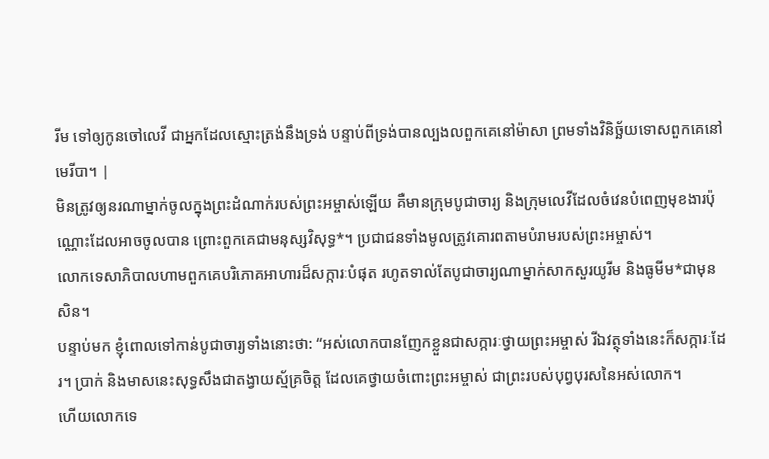រីម ទៅឲ្យកូនចៅលេវី ជាអ្នកដែលស្មោះត្រង់នឹងទ្រង់ បន្ទាប់ពីទ្រង់បានល្បងលពួកគេនៅម៉ាសា ព្រមទាំងវិនិច្ឆ័យទោសពួកគេនៅមេរីបា។ |
មិនត្រូវឲ្យនរណាម្នាក់ចូលក្នុងព្រះដំណាក់របស់ព្រះអម្ចាស់ឡើយ គឺមានក្រុមបូជាចារ្យ និងក្រុមលេវីដែលចំវេនបំពេញមុខងារប៉ុណ្ណោះដែលអាចចូលបាន ព្រោះពួកគេជាមនុស្សវិសុទ្ធ*។ ប្រជាជនទាំងមូលត្រូវគោរពតាមបំរាមរបស់ព្រះអម្ចាស់។
លោកទេសាភិបាលហាមពួកគេបរិភោគអាហារដ៏សក្ការៈបំផុត រហូតទាល់តែបូជាចារ្យណាម្នាក់សាកសួរយូរីម និងធូមីម*ជាមុនសិន។
បន្ទាប់មក ខ្ញុំពោលទៅកាន់បូជាចារ្យទាំងនោះថា: “អស់លោកបានញែកខ្លួនជាសក្ការៈថ្វាយព្រះអម្ចាស់ រីឯវត្ថុទាំងនេះក៏សក្ការៈដែរ។ ប្រាក់ និងមាសនេះសុទ្ធសឹងជាតង្វាយស្ម័គ្រចិត្ត ដែលគេថ្វាយចំពោះព្រះអម្ចាស់ ជាព្រះរបស់បុព្វបុរសនៃអស់លោក។
ហើយលោកទេ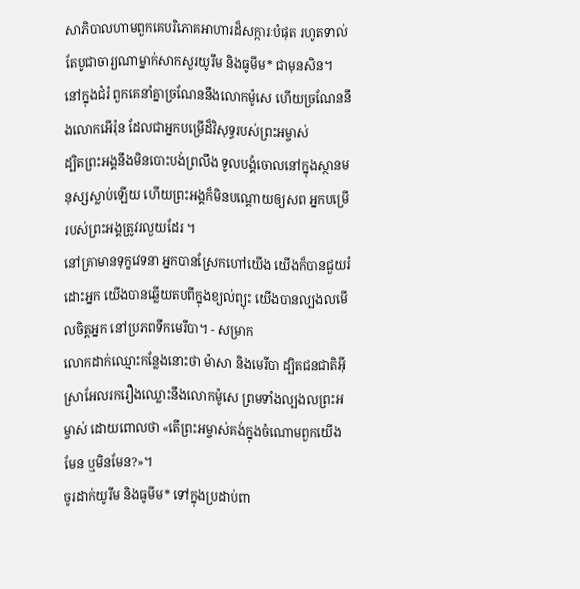សាភិបាលហាមពួកគេបរិភោគអាហារដ៏សក្ការៈបំផុត រហូតទាល់តែបូជាចារ្យណាម្នាក់សាកសួរយូរឹម និងធូមីម* ជាមុនសិន។
នៅក្នុងជំរំ ពួកគេនាំគ្នាច្រណែននឹងលោកម៉ូសេ ហើយច្រណែននឹងលោកអើរ៉ុន ដែលជាអ្នកបម្រើដ៏វិសុទ្ធរបស់ព្រះអម្ចាស់
ដ្បិតព្រះអង្គនឹងមិនបោះបង់ព្រលឹង ទូលបង្គំចោលនៅក្នុងស្ថានមនុស្សស្លាប់ឡើយ ហើយព្រះអង្គក៏មិនបណ្តោយឲ្យសព អ្នកបម្រើរបស់ព្រះអង្គត្រូវរលួយដែរ ។
នៅគ្រាមានទុក្ខវេទនា អ្នកបានស្រែកហៅយើង យើងក៏បានជួយរំដោះអ្នក យើងបានឆ្លើយតបពីក្នុងខ្យល់ព្យុះ យើងបានល្បងលមើលចិត្តអ្នក នៅប្រភពទឹកមេរីបា។ - សម្រាក
លោកដាក់ឈ្មោះកន្លែងនោះថា ម៉ាសា និងមេរីបា ដ្បិតជនជាតិអ៊ីស្រាអែលរករឿងឈ្លោះនឹងលោកម៉ូសេ ព្រមទាំងល្បងលព្រះអម្ចាស់ ដោយពោលថា «តើព្រះអម្ចាស់គង់ក្នុងចំណោមពួកយើងមែន ឬមិនមែន?»។
ចូរដាក់យូរីម និងធូមីម* ទៅក្នុងប្រដាប់ពា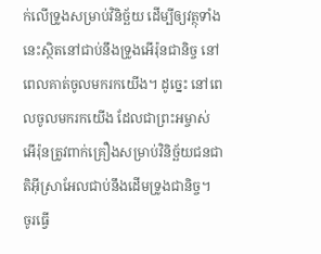ក់លើទ្រូងសម្រាប់វិនិច្ឆ័យ ដើម្បីឲ្យវត្ថុទាំងនេះស្ថិតនៅជាប់នឹងទ្រូងអើរ៉ុនជានិច្ច នៅពេលគាត់ចូលមករកយើង។ ដូច្នេះ នៅពេលចូលមករកយើង ដែលជាព្រះអម្ចាស់ អើរ៉ុនត្រូវពាក់គ្រឿងសម្រាប់វិនិច្ឆ័យជនជាតិអ៊ីស្រាអែលជាប់នឹងដើមទ្រូងជានិច្ច។
ចូរធ្វើ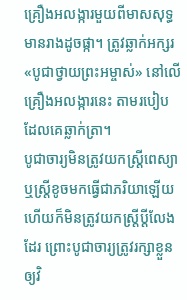គ្រឿងអលង្ការមួយពីមាសសុទ្ធមានរាងដូចផ្កា។ ត្រូវឆ្លាក់អក្សរ «បូជាថ្វាយព្រះអម្ចាស់» នៅលើគ្រឿងអលង្ការនេះ តាមរបៀបដែលគេឆ្លាក់ត្រា។
បូជាចារ្យមិនត្រូវយកស្ត្រីពេស្យា ឬស្ត្រីខូចមកធ្វើជាភរិយាឡើយ ហើយក៏មិនត្រូវយកស្ត្រីប្ដីលែងដែរ ព្រោះបូជាចារ្យត្រូវរក្សាខ្លួនឲ្យវិ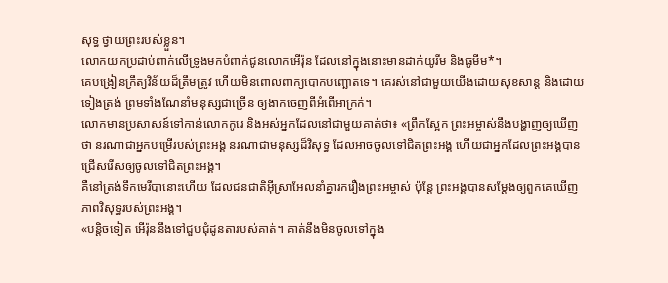សុទ្ធ ថ្វាយព្រះរបស់ខ្លួន។
លោកយកប្រដាប់ពាក់លើទ្រូងមកបំពាក់ជូនលោកអើរ៉ុន ដែលនៅក្នុងនោះមានដាក់យូរីម និងធូមីម*។
គេបង្រៀនក្រឹត្យវិន័យដ៏ត្រឹមត្រូវ ហើយមិនពោលពាក្យបោកបញ្ឆោតទេ។ គេរស់នៅជាមួយយើងដោយសុខសាន្ត និងដោយទៀងត្រង់ ព្រមទាំងណែនាំមនុស្សជាច្រើន ឲ្យងាកចេញពីអំពើអាក្រក់។
លោកមានប្រសាសន៍ទៅកាន់លោកកូរេ និងអស់អ្នកដែលនៅជាមួយគាត់ថា៖ «ព្រឹកស្អែក ព្រះអម្ចាស់នឹងបង្ហាញឲ្យឃើញថា នរណាជាអ្នកបម្រើរបស់ព្រះអង្គ នរណាជាមនុស្សដ៏វិសុទ្ធ ដែលអាចចូលទៅជិតព្រះអង្គ ហើយជាអ្នកដែលព្រះអង្គបានជ្រើសរើសឲ្យចូលទៅជិតព្រះអង្គ។
គឺនៅត្រង់ទឹកមេរីបានោះហើយ ដែលជនជាតិអ៊ីស្រាអែលនាំគ្នារករឿងព្រះអម្ចាស់ ប៉ុន្តែ ព្រះអង្គបានសម្តែងឲ្យពួកគេឃើញភាពវិសុទ្ធរបស់ព្រះអង្គ។
«បន្តិចទៀត អើរ៉ុននឹងទៅជួបជុំដូនតារបស់គាត់។ គាត់នឹងមិនចូលទៅក្នុង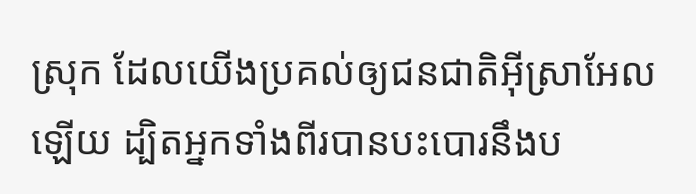ស្រុក ដែលយើងប្រគល់ឲ្យជនជាតិអ៊ីស្រាអែលឡើយ ដ្បិតអ្នកទាំងពីរបានបះបោរនឹងប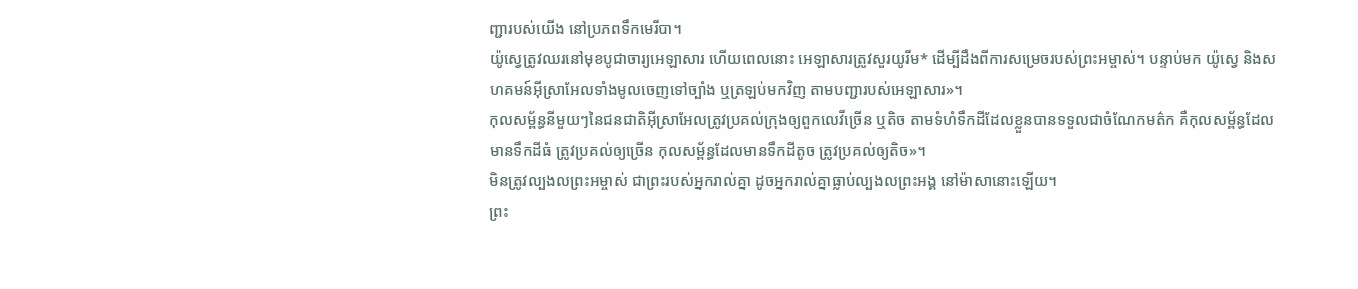ញ្ជារបស់យើង នៅប្រភពទឹកមេរីបា។
យ៉ូស្វេត្រូវឈរនៅមុខបូជាចារ្យអេឡាសារ ហើយពេលនោះ អេឡាសារត្រូវសួរយូរីម* ដើម្បីដឹងពីការសម្រេចរបស់ព្រះអម្ចាស់។ បន្ទាប់មក យ៉ូស្វេ និងសហគមន៍អ៊ីស្រាអែលទាំងមូលចេញទៅច្បាំង ឬត្រឡប់មកវិញ តាមបញ្ជារបស់អេឡាសារ»។
កុលសម្ព័ន្ធនីមួយៗនៃជនជាតិអ៊ីស្រាអែលត្រូវប្រគល់ក្រុងឲ្យពួកលេវីច្រើន ឬតិច តាមទំហំទឹកដីដែលខ្លួនបានទទួលជាចំណែកមត៌ក គឺកុលសម្ព័ន្ធដែលមានទឹកដីធំ ត្រូវប្រគល់ឲ្យច្រើន កុលសម្ព័ន្ធដែលមានទឹកដីតូច ត្រូវប្រគល់ឲ្យតិច»។
មិនត្រូវល្បងលព្រះអម្ចាស់ ជាព្រះរបស់អ្នករាល់គ្នា ដូចអ្នករាល់គ្នាធ្លាប់ល្បងលព្រះអង្គ នៅម៉ាសានោះឡើយ។
ព្រះ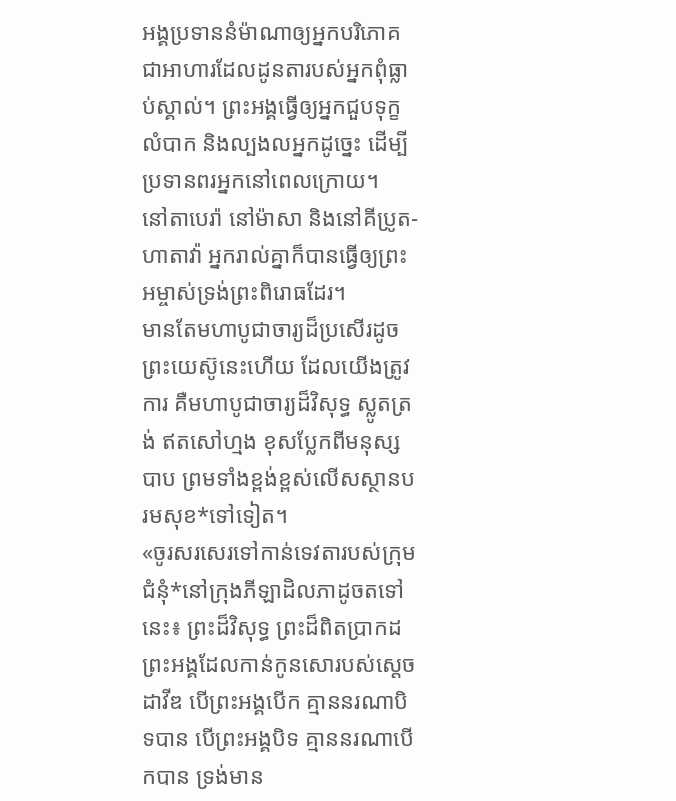អង្គប្រទាននំម៉ាណាឲ្យអ្នកបរិភោគ ជាអាហារដែលដូនតារបស់អ្នកពុំធ្លាប់ស្គាល់។ ព្រះអង្គធ្វើឲ្យអ្នកជួបទុក្ខលំបាក និងល្បងលអ្នកដូច្នេះ ដើម្បីប្រទានពរអ្នកនៅពេលក្រោយ។
នៅតាបេរ៉ា នៅម៉ាសា និងនៅគីប្រូត-ហាតាវ៉ា អ្នករាល់គ្នាក៏បានធ្វើឲ្យព្រះអម្ចាស់ទ្រង់ព្រះពិរោធដែរ។
មានតែមហាបូជាចារ្យដ៏ប្រសើរដូចព្រះយេស៊ូនេះហើយ ដែលយើងត្រូវការ គឺមហាបូជាចារ្យដ៏វិសុទ្ធ ស្លូតត្រង់ ឥតសៅហ្មង ខុសប្លែកពីមនុស្សបាប ព្រមទាំងខ្ពង់ខ្ពស់លើសស្ថានបរមសុខ*ទៅទៀត។
«ចូរសរសេរទៅកាន់ទេវតារបស់ក្រុមជំនុំ*នៅក្រុងភីឡាដិលភាដូចតទៅនេះ៖ ព្រះដ៏វិសុទ្ធ ព្រះដ៏ពិតប្រាកដព្រះអង្គដែលកាន់កូនសោរបស់ស្ដេចដាវីឌ បើព្រះអង្គបើក គ្មាននរណាបិទបាន បើព្រះអង្គបិទ គ្មាននរណាបើកបាន ទ្រង់មាន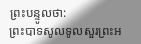ព្រះបន្ទូលថា:
ព្រះបាទសូលទូលសួរព្រះអ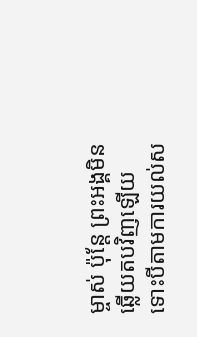ម្ចាស់ ប៉ុន្តែ ព្រះអង្គមិនឆ្លើយតបវិញឡើយ ទោះបីតាមការយល់ស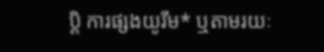ប្ដិ ការផ្សងយូរីម* ឬតាមរយៈ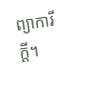ព្យាការីក្ដី។